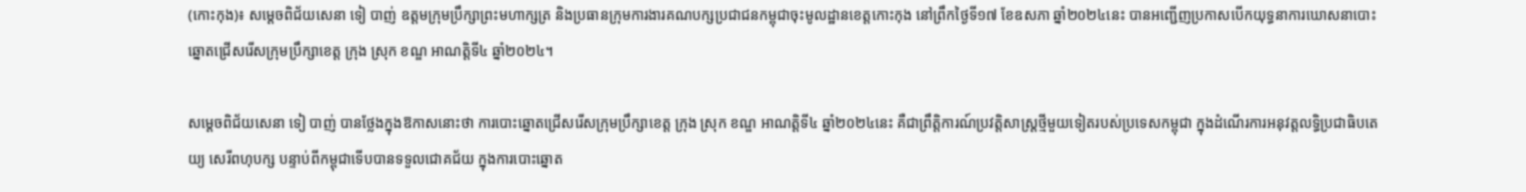(កោះកុង)៖ សម្តេចពិជ័យសេនា ទៀ បាញ់ ឧត្តមក្រុមប្រឹក្សាព្រះមហាក្សត្រ និងប្រធានក្រុមការងារគណបក្សប្រជាជនកម្ពុជាចុះមូលដ្ឋានខេត្តកោះកុង នៅព្រឹកថ្ងៃទី១៧ ខែឧសភា ឆ្នាំ២០២៤នេះ បានអញ្ជើញប្រកាសបើកយុទ្ធនាការឃោសនាបោះឆ្នោតជ្រើសរើសក្រុមប្រឹក្សាខេត្ត ក្រុង ស្រុក ខណ្ឌ អាណត្តិទី៤ ឆ្នាំ២០២៤។

សម្តេចពិជ័យសេនា ទៀ បាញ់ បានថ្លែងក្នុងឱកាសនោះថា ការបោះឆ្នោតជ្រើសរើសក្រុមប្រឹក្សាខេត្ត ក្រុង ស្រុក ខណ្ឌ អាណត្តិទី៤ ឆ្នាំ២០២៤នេះ គឺជាព្រឹត្តិការណ៍ប្រវត្តិសាស្ត្រថ្មីមួយទៀតរបស់ប្រទេសកម្ពុជា ក្នុងដំណើរការអនុវត្តលទ្ធិប្រជាធិបតេយ្យ សេរីពហុបក្ស បន្ទាប់ពីកម្ពុជាទើបបានទទួលជោគជ័យ ក្នុងការបោះឆ្នោត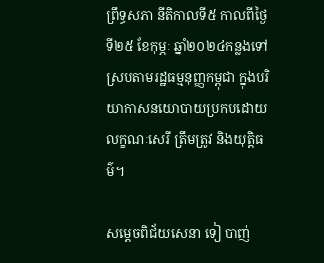ព្រឹទ្ធសភា នីតិកាលទី៥ កាលពីថ្ងៃទី២៥ ខែកុម្ភៈ ឆ្នាំ២០២៤កន្លងទៅ ស្របតាមរដ្ឋធម្មនុញ្ញកម្ពុជា ក្នុងបរិយាកាសនយោបាយប្រកបដោយលក្ខណៈសេរី ត្រឹមត្រូវ និងយុត្តិធម៌។

សម្តេចពិជ័យសេនា ទៀ បាញ់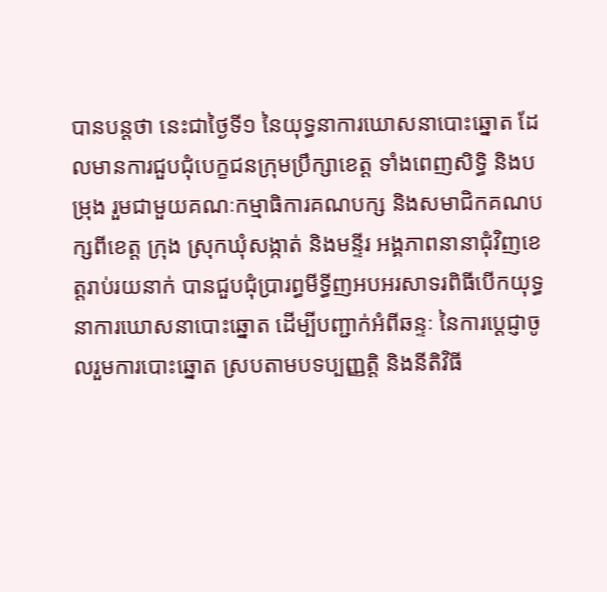បានបន្ដថា នេះជាថ្ងៃទី១ នៃយុទ្ធនាការឃោសនាបោះឆ្នោត ដែលមានការជួបជុំបេក្ខជនក្រុមប្រឹក្សាខេត្ត ទាំងពេញសិទ្ធិ និងបម្រុង រួមជាមួយគណៈកម្មាធិការគណបក្ស និងសមាជិកគណបក្សពីខេត្ត ក្រុង ស្រុកឃុំសង្កាត់ និងមន្ទីរ អង្គភាពនានាជុំវិញខេត្តរាប់រយនាក់ បានជួបជុំប្រារព្ធមីទ្ធីញអបអរសាទរពិធីបើកយុទ្ធនាការឃោសនាបោះឆ្នោត ដើម្បីបញ្ជាក់អំពីឆន្ទៈ នៃការប្ដេជ្ញាចូលរួមការបោះឆ្នោត ស្របតាមបទប្បញ្ញត្តិ និងនីតិវិធី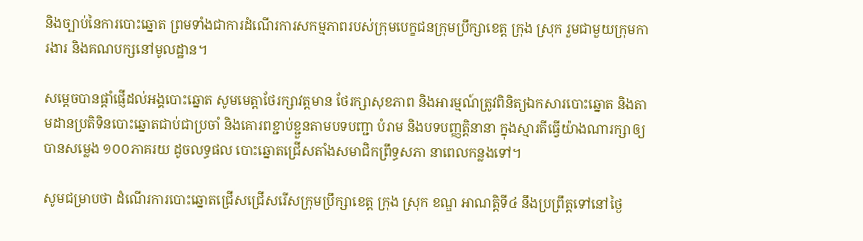និងច្បាប់នៃការបោះឆ្នោត ព្រមទាំងជាការដំណើរការសកម្មភាពរបស់ក្រុមបេក្ខជនក្រុមប្រឹក្សាខេត្ត ក្រុង ស្រុក រួមជាមួយក្រុមការងារ និងគណបក្សនៅមូលដ្ឋាន។

សម្ដេចបានផ្តាំផ្ញើដល់អង្គបោះឆ្នោត សូមមេត្តាថែរក្សាវត្តមាន ថែរក្សាសុខភាព និងអារម្មណ៍ត្រូវពិនិត្យឯកសារបោះឆ្នោត និងតាមដានប្រតិទិនបោះឆ្នោតជាប់ជាប្រចាំ និងគោរពខ្ជាប់ខ្ជួនតាមបទបញ្ជា បំរាម និងបទបញ្ញត្តិនានា ក្នុងស្មារតីធ្វើយ៉ាងណារក្សាឲ្យបានសម្លេង ១០០ភាគរយ ដូចលទ្ធផល បោះឆ្នោតជ្រើសតាំងសមាជិកព្រឹទ្ធសភា នាពេលកន្លងទៅ។

សូមជម្រាបថា ដំណើរការបោះឆ្នោតជ្រើសជ្រើសរើសក្រុមប្រឹក្សាខេត្ត ក្រុង ស្រុក ខណ្ឌ អាណត្តិទី៤ នឹងប្រព្រឹត្តទៅនៅថ្ងៃ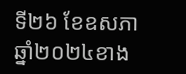ទី២៦ ខែឧសភា ឆ្នាំ២០២៤ខាង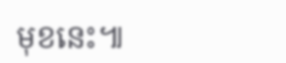មុខនេះ៕